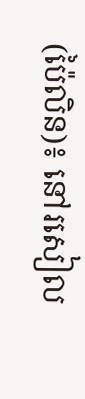(ប៉ៃលិន)៖ នៅរសៀល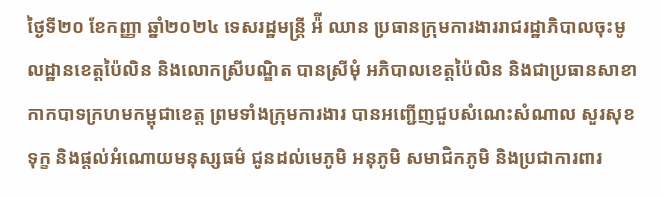ថ្ងៃទី២០ ខែកញ្ញា ឆ្នាំ២០២៤ ទេសរដ្ឋមន្ត្រី អ៉ី ឈាន ប្រធានក្រុមការងាររាជរដ្ឋាភិបាលចុះមូលដ្ឋានខេត្តប៉ៃលិន និងលោកស្រីបណ្ឌិត បានស្រីមុំ អភិបាលខេត្តប៉ៃលិន និងជាប្រធានសាខា កាកបាទក្រហមកម្ពុជាខេត្ត ព្រមទាំងក្រុមការងារ បានអញ្ជើញជួបសំណេះសំណាល សួរសុខទុក្ខ និងផ្តល់អំណោយមនុស្សធម៌ ជូនដល់មេភូមិ អនុភូមិ សមាជិកភូមិ និងប្រជាការពារ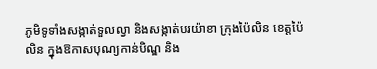ភូមិទូទាំងសង្កាត់ទួលល្វា និងសង្កាត់បរយ៉ាខា ក្រុងប៉ៃលិន ខេត្តប៉ៃលិន ក្នុងឱកាសបុណ្យកាន់បិណ្ឌ និង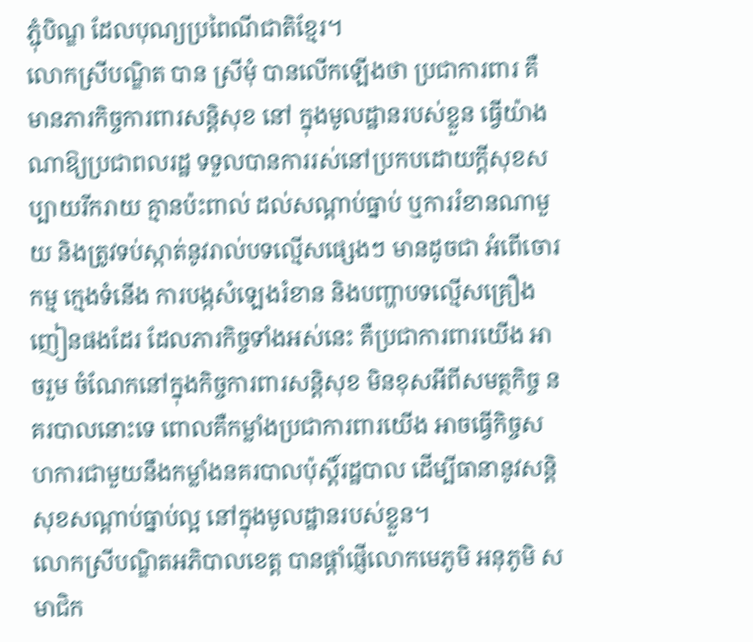ភ្ជុំបិណ្ឌ ដែលបុណ្យប្រពៃណីជាតិខ្មែរ។
លោកស្រីបណ្ឌិត បាន ស្រីមុំ បានលើកឡើងថា ប្រជាការពារ គឺមានភារកិច្ចការពារសន្តិសុខ នៅ ក្នុងមូលដ្ឋានរបស់ខ្លួន ធ្វើយ៉ាងណាឱ្យប្រជាពលរដ្ឋ ទទួលបានការរស់នៅប្រកបដោយក្តីសុខសប្បាយរីករាយ គ្មានប៉ះពាល់ ដល់សណ្តាប់ធ្នាប់ ឬការរំខានណាមួយ និងត្រូវទប់ស្កាត់នូវរាល់បទល្មើសផ្សេងៗ មានដូចជា អំពើចោរកម្ម ក្មេងទំនើង ការបង្កសំឡេងរំខាន និងបញ្ហាបទល្មើសគ្រឿងញៀនផងដែរ ដែលភារកិច្ចទាំងអស់នេះ គឺប្រជាការពារយើង អាចរួម ចំណែកនៅក្នុងកិច្ចការពារសន្តិសុខ មិនខុសអីពីសមត្ថកិច្ច នគរបាលនោះទេ ពោលគឺកម្លាំងប្រជាការពារយើង អាចធ្វើកិច្ចសហការជាមួយនឹងកម្លាំងនគរបាលប៉ុស្តិ៍រដ្ឋបាល ដើម្បីធានានូវសន្តិសុខសណ្ដាប់ធ្នាប់ល្អ នៅក្នុងមូលដ្ឋានរបស់ខ្លួន។
លោកស្រីបណ្ឌិតអភិបាលខេត្ត បានផ្តាំផ្ញើលោកមេភូមិ អនុភូមិ សមាជិក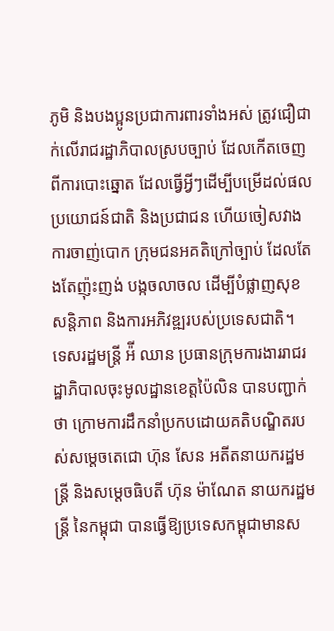ភូមិ និងបងប្អូនប្រជាការពារទាំងអស់ ត្រូវជឿជាក់លើរាជរដ្ឋាភិបាលស្របច្បាប់ ដែលកើតចេញពីការបោះឆ្នោត ដែលធ្វើអ្វីៗដើម្បីបម្រើដល់ផល ប្រយោជន៍ជាតិ និងប្រជាជន ហើយចៀសវាងការចាញ់បោក ក្រុមជនអគតិក្រៅច្បាប់ ដែលតែងតែញ៉ុះញង់ បង្កចលាចល ដើម្បីបំផ្លាញសុខសន្តិភាព និងការអភិវឌ្ឍរបស់ប្រទេសជាតិ។
ទេសរដ្ឋមន្ត្រី អ៉ី ឈាន ប្រធានក្រុមការងាររាជរដ្ឋាភិបាលចុះមូលដ្ឋានខេត្តប៉ៃលិន បានបញ្ជាក់ថា ក្រោមការដឹកនាំប្រកបដោយគតិបណ្ឌិតរបស់សម្តេចតេជោ ហ៊ុន សែន អតីតនាយករដ្ឋមន្ត្រី និងសម្តេចធិបតី ហ៊ុន ម៉ាណែត នាយករដ្ឋមន្ត្រី នៃកម្ពុជា បានធ្វើឱ្យប្រទេសកម្ពុជាមានស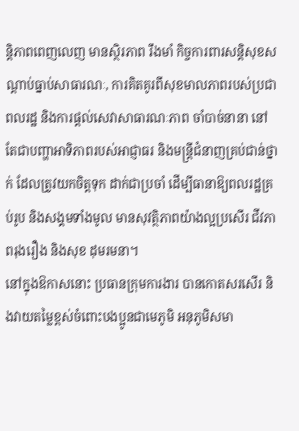ន្តិភាពពេញលេញ មានស្ថិរភាព រឹងមាំ កិច្ចការពារសន្តិសុខសណ្តាប់ធ្នាប់សាធារណៈ, ការគិតគូរពីសុខមាលភាពរបស់ប្រជាពលរដ្ឋ និងការផ្តល់សេវាសាធារណៈភាព ចាំបាច់នានា នៅតែជាបញ្ហាអាទិភាពរបស់អាជ្ញាធរ និងមន្ត្រីជំនាញគ្រប់ជាន់ថ្នាក់ ដែលត្រូវយកចិត្តទុក ដាក់ជាប្រចាំ ដើម្បីធានាឱ្យពលរដ្ឋគ្រប់រូប និងសង្គមទាំងមូល មានសុវត្ថិភាពយ៉ាងល្អប្រសើរ ជីវភាពរុងរឿង និងសុខ ដុមរមនា។
នៅក្នុងឱកាសនោះ ប្រធានក្រុមការងារ បានកោតសរសើរ និងវាយតម្លៃខ្ពស់ចំពោះបងប្អូនជាមេភូមិ អនុភូមិសមា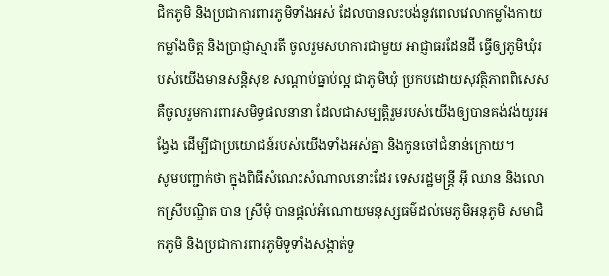ជិកភូមិ និងប្រជាការពារភូមិទាំងអស់ ដែលបានលះបង់នូវពេលវេលាកម្លាំងកាយ កម្លាំងចិត្ត និងប្រាជ្ញាស្មារតី ចូលរួមសហការជាមួយ អាជ្ញាធរដែនដី ធ្វើឲ្យភូមិឃុំរបស់យើងមានសន្តិសុខ សណ្តាប់ធ្នាប់ល្អ ជាភូមិឃុំ ប្រកបដោយសុវត្ថិភាពពិសេសគឺចូលរួមការពារសមិទ្ធផលនានា ដែលជាសម្បត្តិរួមរបស់យើងឲ្យបានគង់វង់យូរអង្វែង ដើម្បីជាប្រយោជន៍របស់យើងទាំងអស់គ្នា និងកូនចៅជំនាន់ក្រោយ។
សូមបញ្ជាក់ថា ក្នុងពិធីសំណេះសំណាលនោះដែរ ទេសរដ្ឋមន្ត្រី អ៊ី ឈាន និងលោកស្រីបណ្ឌិត បាន ស្រីមុំ បានផ្តល់អំណោយមនុស្សធម៌ដល់មេភូមិអនុភូមិ សមាជិកភូមិ និងប្រជាការពារភូមិទូទាំងសង្កាត់ទួ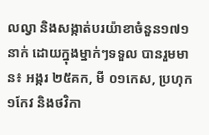លល្វា និងសង្កាត់បរយ៉ាខាចំនួន១៧១នាក់ ដោយក្នុងម្នាក់ៗទទួល បានរួមមាន៖ អង្ករ ២៥គក, មី ០១កេស, ប្រហុក ១កែវ និងថវិកា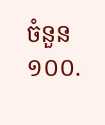ចំនួន ១០០.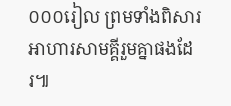០០០រៀល ព្រមទាំងពិសារអាហារសាមគ្គីរួមគ្នាផងដែរ៕